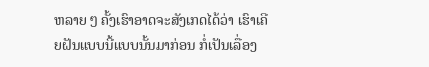ຫລາຍ ໆ ຄັ້ງເຮົາອາດຈະສັງເກດໄດ້ວ່າ ເຮົາເຄີຍຝັນແບບນີ້ແບບນັ້ນມາກ່ອນ ກໍ່ເປັນເລື່ອງ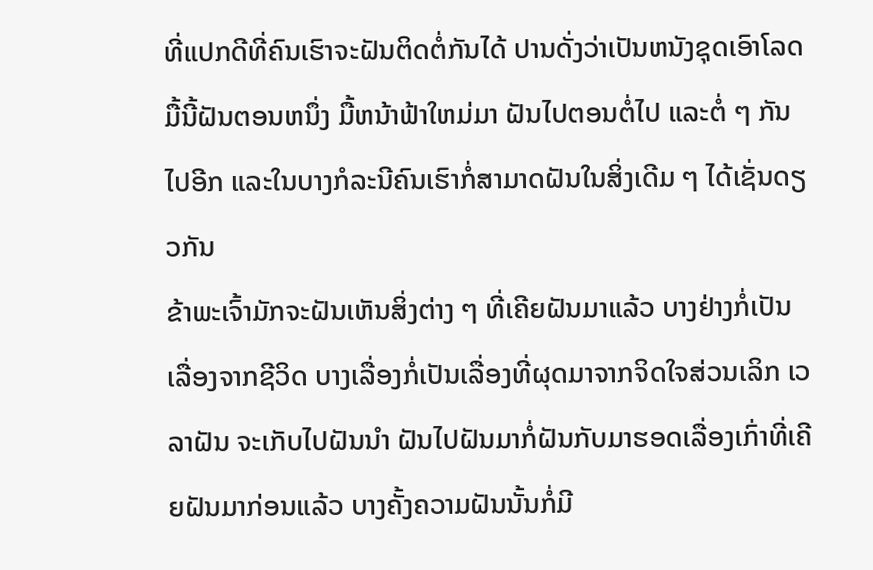ທີ່ແປກດີທີ່ຄົນເຮົາຈະຝັນຕິດຕໍ່ກັນໄດ້ ປານດັ່ງວ່າເປັນຫນັງຊຸດເອົາໂລດ ມື້ນີ້ຝັນຕອນຫນຶ່ງ ມື້ຫນ້າຟ້າໃຫມ່ມາ ຝັນໄປຕອນຕໍ່ໄປ ແລະຕໍ່ ໆ ກັນໄປອີກ ແລະໃນບາງກໍລະນີຄົນເຮົາກໍ່ສາມາດຝັນໃນສິ່ງເດີມ ໆ ໄດ້ເຊັ່ນດຽວກັນ
ຂ້າພະເຈົ້າມັກຈະຝັນເຫັນສິ່ງຕ່າງ ໆ ທີ່ເຄີຍຝັນມາແລ້ວ ບາງຢ່າງກໍ່ເປັນເລື່ອງຈາກຊີວິດ ບາງເລື່ອງກໍ່ເປັນເລື່ອງທີ່ຜຸດມາຈາກຈິດໃຈສ່ວນເລິກ ເວລາຝັນ ຈະເກັບໄປຝັນນຳ ຝັນໄປຝັນມາກໍ່ຝັນກັບມາຮອດເລື່ອງເກົ່າທີ່ເຄີຍຝັນມາກ່ອນແລ້ວ ບາງຄັ້ງຄວາມຝັນນັ້ນກໍ່ມີ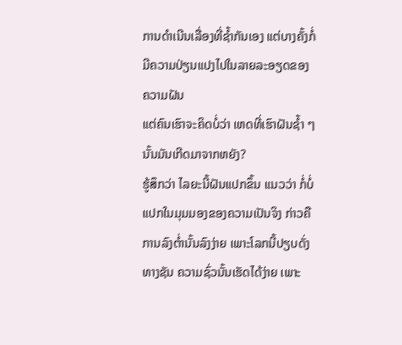ການດຳເນີນເລື່ອງທີ່ຊ້ຳກັນເອງ ແຕ່ບາງຄັ້ງກໍ່ມີຄວາມປ່ຽນແປງໄປໃນລາຍລະອຽດຂອງຄວາມຝັນ
ແຕ່ຄົນເຮົາຈະຄິດບໍ່ວ່າ ເຫດທີ່ເຮົາຝັນຊ້ຳ ໆ ນັ້ນມັນເກີດມາຈາກຫຍັງ?
ຮູ້ສຶກວ່າ ໄລຍະນີ້ຝັນແປກຂຶ້ນ ແນວວ່າ ກໍ່ບໍ່ແປກໃນມຸມມອງຂອງຄວາມເປັນຈິງ ກ່າວຄື ການລົງຕ່ຳນັ້ນລົງງ່າຍ ເພາະໂລກນີ້ປຽບດັ່ງທາງຊັນ ຄວາມຊົ່ວນັ້ນເຮັດໄດ້ງ່າຍ ເພາະ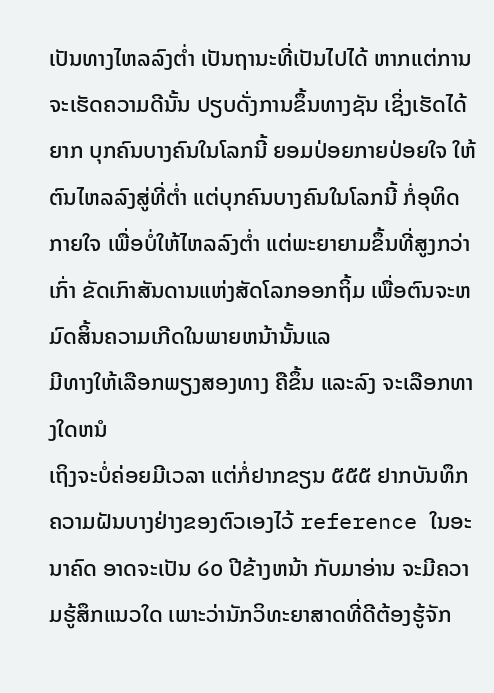ເປັນທາງໄຫລລົງຕ່ຳ ເປັນຖານະທີ່ເປັນໄປໄດ້ ຫາກແຕ່ການຈະເຮັດຄວາມດີນັ້ນ ປຽບດັ່ງການຂຶ້ນທາງຊັນ ເຊິ່ງເຮັດໄດ້ຍາກ ບຸກຄົນບາງຄົນໃນໂລກນີ້ ຍອມປ່ອຍກາຍປ່ອຍໃຈ ໃຫ້ຕົນໄຫລລົງສູ່ທີ່ຕ່ຳ ແຕ່ບຸກຄົນບາງຄົນໃນໂລກນີ້ ກໍ່ອຸທິດກາຍໃຈ ເພື່ອບໍ່ໃຫ້ໄຫລລົງຕ່ຳ ແຕ່ພະຍາຍາມຂຶ້ນທີ່ສູງກວ່າເກົ່າ ຂັດເກົາສັນດານແຫ່ງສັດໂລກອອກຖິ້ມ ເພື່ອຕົນຈະຫມົດສິ້ນຄວາມເກີດໃນພາຍຫນ້ານັ້ນແລ
ມີທາງໃຫ້ເລືອກພຽງສອງທາງ ຄືຂຶ້ນ ແລະລົງ ຈະເລືອກທາງໃດຫນໍ
ເຖິງຈະບໍ່ຄ່ອຍມີເວລາ ແຕ່ກໍ່ຢາກຂຽນ ໕໕໕ ຢາກບັນທຶກຄວາມຝັນບາງຢ່າງຂອງຕົວເອງໄວ້ reference ໃນອະນາຄົດ ອາດຈະເປັນ ໒໐ ປີຂ້າງຫນ້າ ກັບມາອ່ານ ຈະມີຄວາມຮູ້ສຶກແນວໃດ ເພາະວ່ານັກວິທະຍາສາດທີ່ດີຕ້ອງຮູ້ຈັກ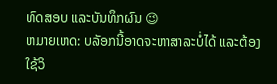ທົດສອບ ແລະບັນທຶກຜົນ 😉
ຫມາຍເຫດ: ບລັອກນີ້ອາດຈະຫາສາລະບໍ່ໄດ້ ແລະຕ້ອງໃຊ້ວິ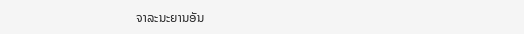ຈາລະນະຍານອັນ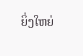ຍິ່ງໃຫຍ່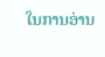ໃນການອ່ານ